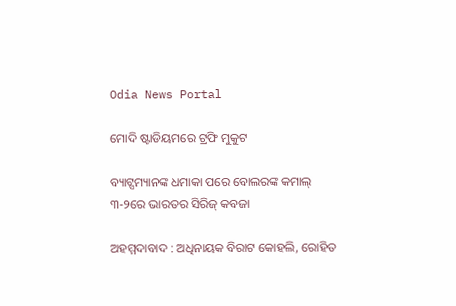Odia News Portal

ମୋଦି ଷ୍ଟାଡିୟମରେ ଟ୍ରଫି ମୁକୁଟ

ବ୍ୟାଟ୍ସମ୍ୟାନଙ୍କ ଧମାକା ପରେ ବୋଲରଙ୍କ କମାଲ୍
୩-୨ରେ ଭାରତର ସିରିଜ୍ କବଜା

ଅହମ୍ମଦାବାଦ : ଅଧିନାୟକ ବିରାଟ କୋହଲି, ରୋହିତ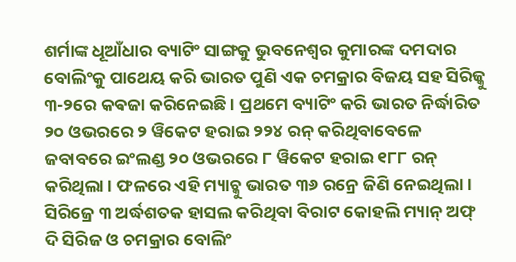ଶର୍ମାଙ୍କ ଧୂଆଁଧାର ବ୍ୟାଟିଂ ସାଙ୍ଗକୁ ଭୁବନେଶ୍ୱର କୁମାରଙ୍କ ଦମଦାର ବୋଲିଂକୁ ପାଥେୟ କରି ଭାରତ ପୁଣି ଏକ ଚମକ୍ରାର ବିଜୟ ସହ ସିରିଜ୍କୁ ୩-୨ରେ କଵଜା କରିନେଇଛି । ପ୍ରଥମେ ବ୍ୟାଟିଂ କରି ଭାରତ ନିର୍ଦ୍ଧାରିତ ୨୦ ଓଭରରେ ୨ ୱିକେଟ ହରାଇ ୨୨୪ ରନ୍ କରିଥିବାବେଳେ ଜବାବରେ ଇଂଲଣ୍ଡ ୨୦ ଓଭରରେ ୮ ୱିକେଟ ହରାଇ ୧୮୮ ରନ୍ କରିଥିଲା । ଫଳରେ ଏହି ମ୍ୟାଚ୍କୁ ଭାରତ ୩୬ ରନ୍ରେ ଜିଣି ନେଇଥିଲା । ସିରିଜ୍ରେ ୩ ଅର୍ଦ୍ଧଶତକ ହାସଲ କରିଥିବା ବିରାଟ କୋହଲି ମ୍ୟାନ୍ ଅଫ୍ ଦି ସିରିଜ ଓ ଚମକ୍ରାର ବୋଲିଂ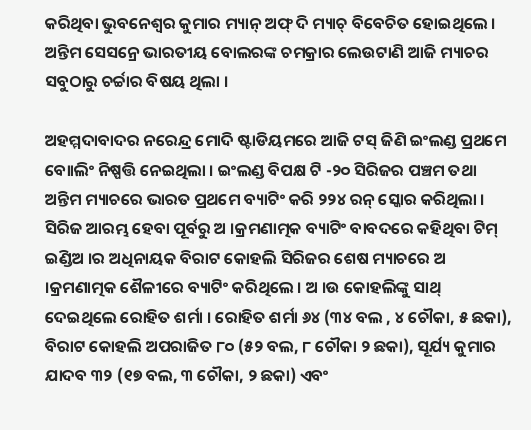କରିଥିବା ଭୁବନେଶ୍ୱର କୁମାର ମ୍ୟାନ୍ ଅଫ୍ ଦି ମ୍ୟାଚ୍ ବିବେଚିତ ହୋଇଥିଲେ । ଅନ୍ତିମ ସେସନ୍ରେ ଭାରତୀୟ ବୋଲରଙ୍କ ଚମକ୍ରାର ଲେଉଟାଣି ଆଜି ମ୍ୟାଚର ସବୁଠାରୁ ଚର୍ଚ୍ଚାର ବିଷୟ ଥିଲା ।

ଅହମ୍ମଦାବାଦର ନରେନ୍ଦ୍ର ମୋଦି ଷ୍ଟାଡିୟମରେ ଆଜି ଟସ୍ ଜିଣି ଇଂଲଣ୍ଡ ପ୍ରଥମେ ବୋାଲିଂ ନିଷ୍ପତ୍ତି ନେଇଥିଲା । ଇଂଲଣ୍ଡ ବିପକ୍ଷ ଟି -୨୦ ସିରିଜର ପଞ୍ଚମ ତଥା ଅନ୍ତିମ ମ୍ୟାଚରେ ଭାରତ ପ୍ରଥମେ ବ୍ୟାଟିଂ କରି ୨୨୪ ରନ୍ ସ୍କୋର କରିଥିଲା । ସିରିଜ ଆରମ୍ଭ ହେବା ପୂର୍ବରୁ ଅ ।କ୍ରମଣାତ୍ମକ ବ୍ୟାଟିଂ ବାବଦରେ କହିଥିବା ଟିମ୍ ଇଣ୍ଡିଅ ।ର ଅଧିନାୟକ ବିରାଟ କୋହଲି ସିରିଜର ଶେଷ ମ୍ୟାଚରେ ଅ ।କ୍ରମଣାତ୍ମକ ଶୈଳୀରେ ବ୍ୟାଟିଂ କରିଥିଲେ । ଅ ।ଉ କୋହଲିଙ୍କୁ ସାଥ୍ ଦେଇଥିଲେ ରୋହିତ ଶର୍ମା । ରୋହିତ ଶର୍ମା ୬୪ (୩୪ ବଲ , ୪ ଚୌକା, ୫ ଛକା), ବିରାଟ କୋହଲି ଅପରାଜିତ ୮୦ (୫୨ ବଲ, ୮ ଚୌକା ୨ ଛକା), ସୂର୍ଯ୍ୟ କୁମାର ଯାଦବ ୩୨ (୧୭ ବଲ, ୩ ଚୌକା, ୨ ଛକା) ଏବଂ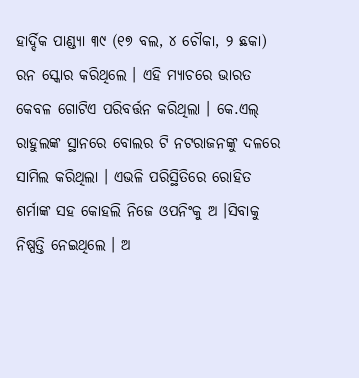ହାର୍ଦ୍ଦିକ ପାଣ୍ଡ୍ୟା ୩୯ (୧୭ ବଲ, ୪ ଚୌକା, ୨ ଛକା) ରନ ସ୍କୋର କରିଥିଲେ । ଏହି ମ୍ୟାଚରେ ଭାରତ କେବଳ ଗୋଟିଏ ପରିବର୍ତ୍ତନ କରିଥିଲା । କେ.ଏଲ୍ ରାହୁଲଙ୍କ ସ୍ଥାନରେ ବୋଲର ଟି ନଟରାଜନଙ୍କୁ ଦଳରେ ସାମିଲ କରିଥିଲା । ଏଭଳି ପରିସ୍ଥିତିରେ ରୋହିତ ଶର୍ମାଙ୍କ ସହ କୋହଲି ନିଜେ ଓପନିଂକୁ ଅ ।ସିବାକୁ ନିଷ୍ପତ୍ତି ନେଇଥିଲେ । ଅ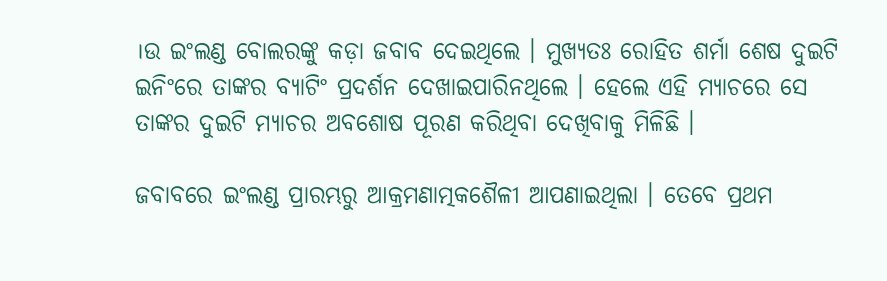।ଉ ଇଂଲଣ୍ଡ ବୋଲରଙ୍କୁ କଡ଼ା ଜବାବ ଦେଇଥିଲେ । ମୁଖ୍ୟତଃ ରୋହିତ ଶର୍ମା ଶେଷ ଦୁଇଟି ଇନିଂରେ ତାଙ୍କର ବ୍ୟାଟିଂ ପ୍ରଦର୍ଶନ ଦେଖାଇପାରିନଥିଲେ । ହେଲେ ଏହି ମ୍ୟାଚରେ ସେ ତାଙ୍କର ଦୁଇଟି ମ୍ୟାଚର ଅବଶୋଷ ପୂରଣ କରିଥିବା ଦେଖିବାକୁ ମିଳିଛି ।

ଜବାବରେ ଇଂଲଣ୍ଡ ପ୍ରାରମ୍ଭରୁ ଆକ୍ରମଣାତ୍ମକଶୈଳୀ ଆପଣାଇଥିଲା । ତେବେ ପ୍ରଥମ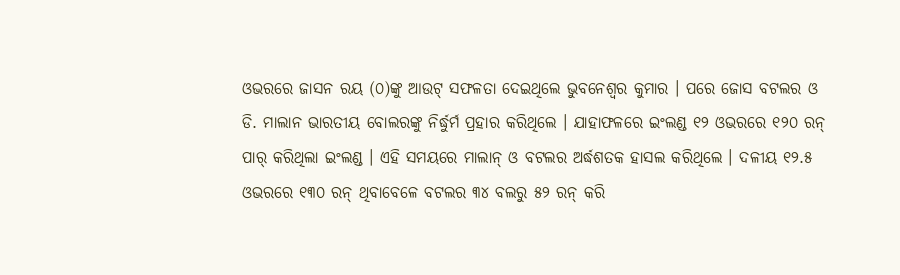ଓଭରରେ ଜାସନ ରୟ (୦)ଙ୍କୁ ଆଉଟ୍ ସଫଳତା ଦେଇଥିଲେ ଭୁବନେଶ୍ୱର କୁମାର । ପରେ ଜୋସ ବଟଲର ଓ ଡି. ମାଲାନ ଭାରତୀୟ ବୋଲରଙ୍କୁ ନିର୍ଦ୍ଧୁର୍ମ ପ୍ରହାର କରିଥିଲେ । ଯାହାଫଳରେ ଇଂଲଣ୍ଡ ୧୨ ଓଭରରେ ୧୨୦ ରନ୍ ପାର୍ କରିଥିଲା ଇଂଲଣ୍ଡ । ଏହି ସମୟରେ ମାଲାନ୍ ଓ ବଟଲର ଅର୍ଦ୍ଧଶତକ ହାସଲ କରିଥିଲେ । ଦଳୀୟ ୧୨.୫ ଓଭରରେ ୧୩୦ ରନ୍ ଥିବାବେଳେ ବଟଲର ୩୪ ବଲରୁ ୫୨ ରନ୍ କରି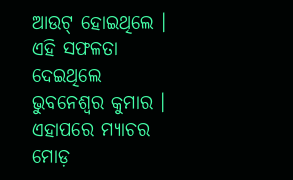ଆଉଟ୍ ହୋଇଥିଲେ । ଏହି ସଫଳତା ଦେଇଥିଲେ ଭୁବନେଶ୍ୱର କୁମାର । ଏହାପରେ ମ୍ୟାଚର ମୋଡ଼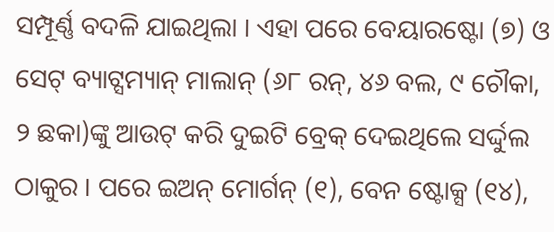ସମ୍ପୂର୍ଣ୍ଣ ବଦଳି ଯାଇଥିଲା । ଏହା ପରେ ବେୟାରଷ୍ଟୋ (୭) ଓ ସେଟ୍ ବ୍ୟାଟ୍ସମ୍ୟାନ୍ ମାଲାନ୍ (୬୮ ରନ୍, ୪୬ ବଲ, ୯ ଚୌକା, ୨ ଛକା)ଙ୍କୁ ଆଉଟ୍ କରି ଦୁଇଟି ବ୍ରେକ୍ ଦେଇଥିଲେ ସର୍ଦ୍ଦୁଲ ଠାକୁର । ପରେ ଇଅନ୍ ମୋର୍ଗନ୍ (୧), ବେନ ଷ୍ଟୋକ୍ସ (୧୪),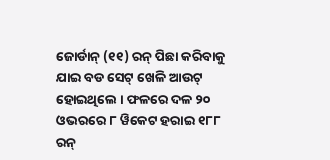ଜୋର୍ଡାନ୍ (୧୧) ରନ୍ ପିଛା କରିବାକୁ ଯାଇ ବଡ ସେଟ୍ ଖେଳି ଆଉଟ୍ ହୋଇଥିଲେ । ଫଳରେ ଦଳ ୨୦ ଓଭରରେ ୮ ୱିକେଟ ହରାଇ ୧୮୮ ରନ୍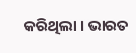କରିଥିଲା । ଭାରତ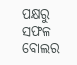ପକ୍ଷରୁ ସଫଳ ବୋଲର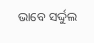ଭାବେ ସର୍ଦ୍ଦୁଲ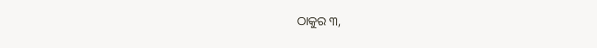ଠାକୁର ୩,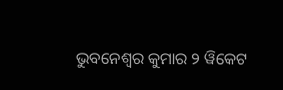ଭୁବନେଶ୍ୱର କୁମାର ୨ ୱିକେଟ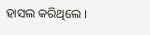ହାସଲ କରିଥିଲେ ।